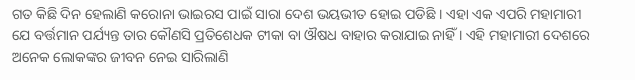ଗତ କିଛି ଦିନ ହେଲାଣି କରୋନା ଭାଇରସ ପାଇଁ ସାରା ଦେଶ ଭୟଭୀତ ହୋଇ ପଡିଛି । ଏହା ଏକ ଏପରି ମହାମାରୀ ଯେ ବର୍ତ୍ତମାନ ପର୍ଯ୍ୟନ୍ତ ତାର କୌଣସି ପ୍ରତିଶେଧକ ଟୀକା ବା ଔଷଧ ବାହାର କରାଯାଇ ନାହିଁ । ଏହି ମହାମାରୀ ଦେଶରେ ଅନେକ ଲୋକଙ୍କର ଜୀବନ ନେଇ ସାରିଲାଣି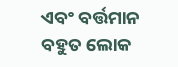ଏବଂ ବର୍ତ୍ତମାନ ବହୁତ ଲୋକ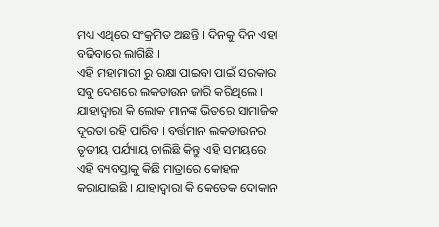ମଧ୍ୟ ଏଥିରେ ସଂକ୍ରମିତ ଅଛନ୍ତି । ଦିନକୁ ଦିନ ଏହା ବଢିବାରେ ଲାଗିଛି ।
ଏହି ମହାମାରୀ ରୁ ରକ୍ଷା ପାଇବା ପାଇଁ ସରକାର ସବୁ ଦେଶରେ ଲକଡାଉନ ଜାରି କରିଥିଲେ । ଯାହାଦ୍ୱାରା କି ଲୋକ ମାନଙ୍କ ଭିତରେ ସାମାଜିକ ଦୂରତା ରହି ପାରିବ । ବର୍ତ୍ତମାନ ଲକଡାଉନର ତୃତୀୟ ପର୍ଯ୍ୟାୟ ଚାଲିଛି କିନ୍ତୁ ଏହି ସମୟରେ ଏହି ବ୍ୟବସ୍ତାକୁ କିଛି ମାତ୍ରାରେ କୋହଳ କରାଯାଇଛି । ଯାହାଦ୍ୱାରା କି କେତେକ ଦୋକାନ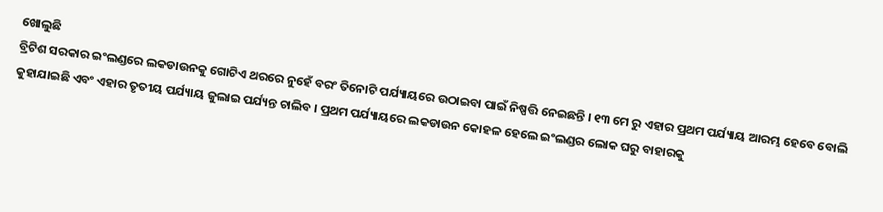ଖୋଲୁଛି
ବ୍ରିଟିଶ ସରକାର ଇଂଲଣ୍ଡରେ ଲକଡାଉନକୁ ଗୋଟିଏ ଥରରେ ନୁହେଁ ବରଂ ତିନୋଟି ପର୍ଯ୍ୟାୟରେ ଉଠାଇବା ପାଇଁ ନିଷ୍ପତ୍ତି ନେଇଛନ୍ତି । ୧୩ ମେ ରୁ ଏହାର ପ୍ରଥମ ପର୍ଯ୍ୟାୟ ଆରମ୍ଭ ହେବେ ବୋଲି କୁହାଯାଇଛି ଏବଂ ଏହାର ତୃତୀୟ ପର୍ଯ୍ୟାୟ ଜୁଲାଇ ପର୍ଯ୍ୟନ୍ତ ଚାଲିବ । ପ୍ରଥମ ପର୍ଯ୍ୟାୟରେ ଲକଡାଉନ କୋହଳ ହେଲେ ଇଂଲଣ୍ଡର ଲୋକ ଘରୁ ବାହାରକୁ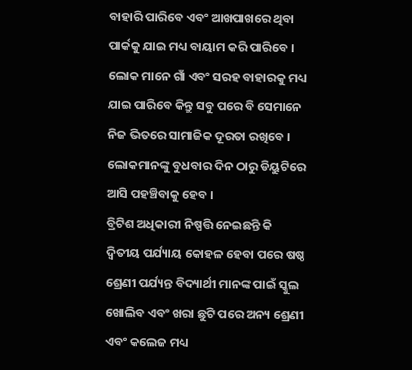ବାହାରି ପାରିବେ ଏବଂ ଆଖପାଖରେ ଥିବା ପାର୍କକୁ ଯାଇ ମଧ୍ୟ ବାୟାମ କରି ପାରିବେ । ଲୋକ ମାନେ ଗାଁ ଏବଂ ସରହ ବାହାରକୁ ମଧ୍ୟ ଯାଇ ପାରିବେ କିନ୍ତୁ ସବୁ ପରେ ବି ସେମାନେ ନିଜ ଭିତରେ ସାମାଜିକ ଦୂରତା ରଖିବେ । ଲୋକମାନଙ୍କୁ ବୁଧବାର ଦିନ ଠାରୁ ଡିୟୁଟିରେ ଆସି ପହଞ୍ଚିବାକୁ ହେବ ।
ବ୍ରିଟିଶ ଅଧିକାରୀ ନିଷ୍ପତ୍ତି ନେଇଛନ୍ତି କି ଦ୍ଵିତୀୟ ପର୍ଯ୍ୟାୟ କୋହଳ ହେବା ପରେ ଷଷ୍ଠ ଶ୍ରେଣୀ ପର୍ଯ୍ୟନ୍ତ ବିଦ୍ୟାର୍ଥୀ ମାନଙ୍କ ପାଇଁ ସ୍କୁଲ ଖୋଲିବ ଏବଂ ଖରା ଛୁଟି ପରେ ଅନ୍ୟ ଶ୍ରେଣୀ ଏବଂ କଲେଜ ମଧ୍ୟ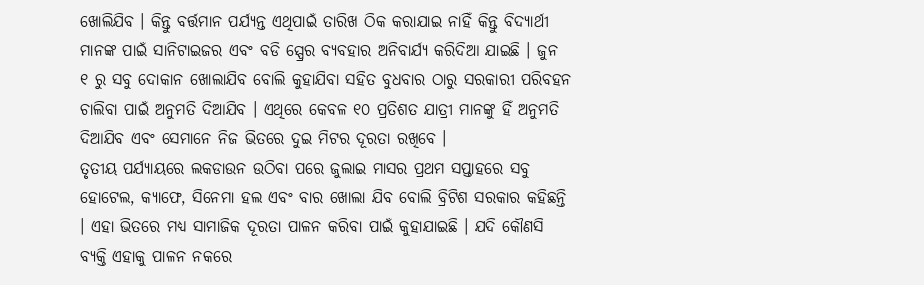ଖୋଲିଯିବ । କିନ୍ତୁ ବର୍ତ୍ତମାନ ପର୍ଯ୍ୟନ୍ତ ଏଥିପାଇଁ ତାରିଖ ଠିକ କରାଯାଇ ନାହିଁ କିନ୍ତୁ ବିଦ୍ୟାର୍ଥୀ ମାନଙ୍କ ପାଇଁ ସାନିଟାଇଜର ଏବଂ ବଡି ସ୍ପ୍ରେର ବ୍ୟବହାର ଅନିବାର୍ଯ୍ୟ କରିଦିଆ ଯାଇଛି । ଜୁନ ୧ ରୁ ସବୁ ଦୋକାନ ଖୋଲାଯିବ ବୋଲି କୁହାଯିବା ସହିତ ବୁଧବାର ଠାରୁ ସରକାରୀ ପରିବହନ ଚାଲିବା ପାଇଁ ଅନୁମତି ଦିଆଯିବ । ଏଥିରେ କେବଳ ୧୦ ପ୍ରତିଶତ ଯାତ୍ରୀ ମାନଙ୍କୁ ହିଁ ଅନୁମତି ଦିଆଯିବ ଏବଂ ସେମାନେ ନିଜ ଭିତରେ ଦୁଇ ମିଟର ଦୂରତା ରଖିବେ ।
ତୃତୀୟ ପର୍ଯ୍ୟାୟରେ ଲକଡାଉନ ଉଠିବା ପରେ ଜୁଲାଇ ମାସର ପ୍ରଥମ ସପ୍ତାହରେ ସବୁ ହୋଟେଲ, କ୍ୟାଫେ, ସିନେମା ହଲ ଏବଂ ବାର ଖୋଲା ଯିବ ବୋଲି ବ୍ରିଟିଶ ସରକାର କହିଛନ୍ତି । ଏହା ଭିତରେ ମଧ୍ୟ ସାମାଜିକ ଦୂରତା ପାଳନ କରିବା ପାଇଁ କୁହାଯାଇଛି । ଯଦି କୌଣସି ବ୍ୟକ୍ତି ଏହାକୁ ପାଳନ ନକରେ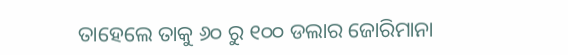ତାହେଲେ ତାକୁ ୬୦ ରୁ ୧୦୦ ଡଲାର ଜୋରିମାନା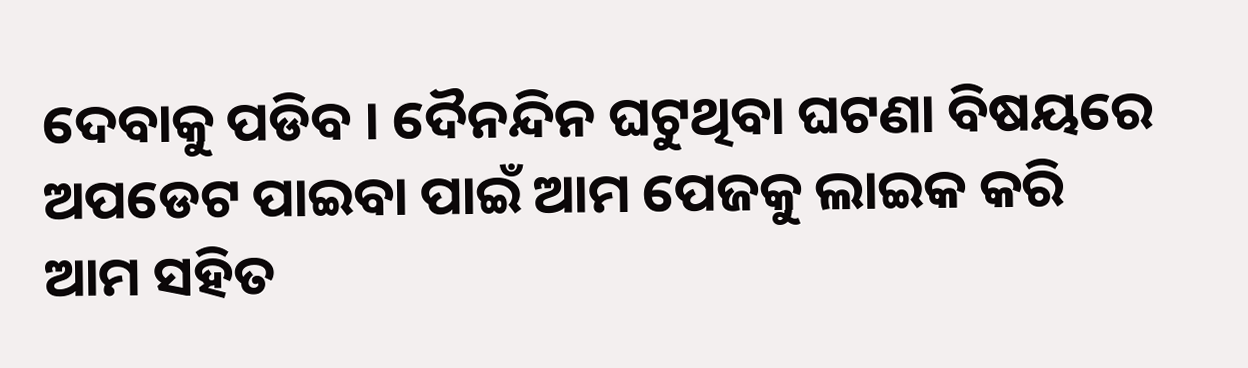ଦେବାକୁ ପଡିବ । ଦୈନନ୍ଦିନ ଘଟୁଥିବା ଘଟଣା ବିଷୟରେ ଅପଡେଟ ପାଇବା ପାଇଁ ଆମ ପେଜକୁ ଲାଇକ କରି ଆମ ସହିତ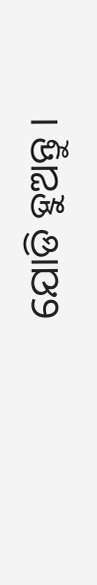ଯୋଡି ହୁଅନ୍ତୁ ।